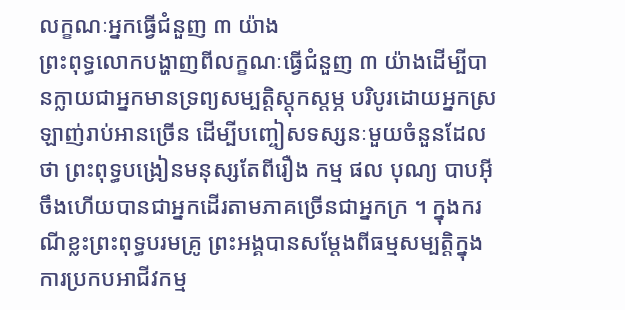លក្ខណៈអ្នកធ្វើជំនួញ ៣ យ៉ាង
ព្រះពុទ្ធលោកបង្ហាញពីលក្ខណៈធ្វើជំនួញ ៣ យ៉ាងដើម្បីបានក្លាយជាអ្នកមានទ្រព្យសម្បត្តិស្តុកស្តម្ភ បរិបូរដោយអ្នកស្រឡាញ់រាប់អានច្រើន ដើម្បីបញ្ចៀសទស្សនៈមួយចំនួនដែលថា ព្រះពុទ្ធបង្រៀនមនុស្សតែពីរឿង កម្ម ផល បុណ្យ បាបអ៊ីចឹងហើយបានជាអ្នកដើរតាមភាគច្រើនជាអ្នកក្រ ។ ក្នុងករណីខ្លះព្រះពុទ្ធបរមគ្រូ ព្រះអង្គបានសម្តែងពីធម្មសម្បត្តិក្នុងការប្រកបអាជីវកម្ម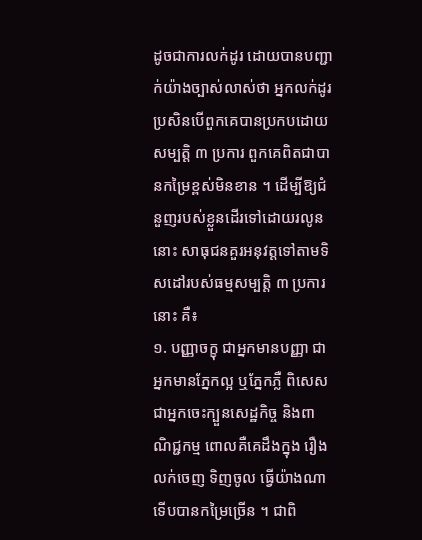ដូចជាការលក់ដូរ ដោយបានបញ្ជាក់យ៉ាងច្បាស់លាស់ថា អ្នកលក់ដូរ ប្រសិនបើពួកគេបានប្រកបដោយសម្បត្តិ ៣ ប្រការ ពួកគេពិតជាបានកម្រៃខ្ពស់មិនខាន ។ ដើម្បីឱ្យជំនួញរបស់ខ្លួនដើរទៅដោយរលូននោះ សាធុជនគួរអនុវត្តទៅតាមទិសដៅរបស់ធម្មសម្បត្តិ ៣ ប្រការនោះ គឺ៖
១. បញ្ញាចក្ខុ ជាអ្នកមានបញ្ញា ជាអ្នកមានភ្នែកល្អ ឬភ្នែកភ្លឺ ពិសេសជាអ្នកចេះក្បួនសេដ្ឋកិច្ច និងពាណិជ្ជកម្ម ពោលគឺគេដឹងក្នុង រឿងលក់ចេញ ទិញចូល ធ្វើយ៉ាងណាទើបបានកម្រៃច្រើន ។ ជាពិ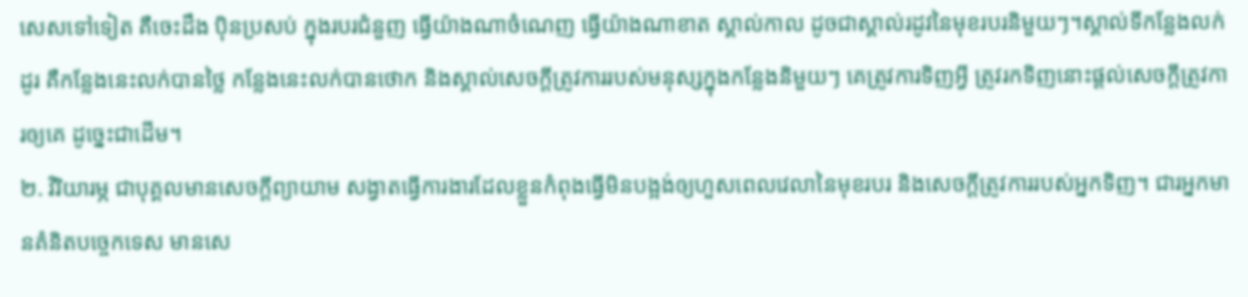សេសទៅទៀត គឺចេះដឹង ប៉ិនប្រសប់ ក្នុងរបរជំនួញ ធ្វើយ៉ាងណាចំណេញ ធ្វើយ៉ាងណាខាត ស្គាល់កាល ដូចជាស្គាល់រដូវនៃមុខរបរនិមួយៗ។ស្គាល់ទីកន្លែងលក់ដូរ គឺកន្លែងនេះលក់បានថ្លៃ កន្លែងនេះលក់បានថោក និងស្គាល់សេចក្តីត្រូវការរបស់មនុស្សក្នុងកន្លែងនិមួយៗ គេត្រូវការទិញអ្វី ត្រូវរកទិញនោះផ្តល់សេចក្តីត្រូវការឲ្យគេ ដូច្នេះជាដើម។
២. វិរិយារម្ភ ជាបុគ្គលមានសេចក្តីព្យាយាម សង្វាតធ្វើការងារដែលខ្លួនកំពុងធ្វើមិនបង្អង់ឲ្យហួសពេលវេលានៃមុខរបរ និងសេចក្តីត្រូវការរបស់អ្នកទិញ។ ជារអ្នកមានគំនិតបច្ចេកទេស មានសេ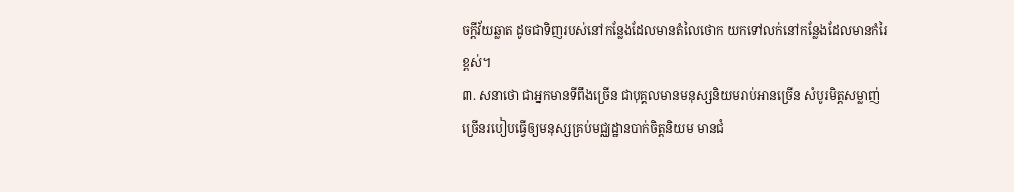ចក្តីវ័យឆ្លាត ដូចជាទិញរបស់នៅកន្លែងដែលមានតំលៃថោក យកទៅលក់នៅកន្លែងដែលមានកំរៃខ្ពស់។
៣. សនាថោ ជាអ្នកមានទីពឹងច្រើន ជាបុគ្គលមានមនុស្សនិយមរាប់អានច្រើន សំបូរមិត្តសម្លាញ់ច្រើនរបៀបធ្វើឲ្យមនុស្សគ្រប់មជ្ឈដ្ឋានបាក់ចិត្តនិយម មានជំ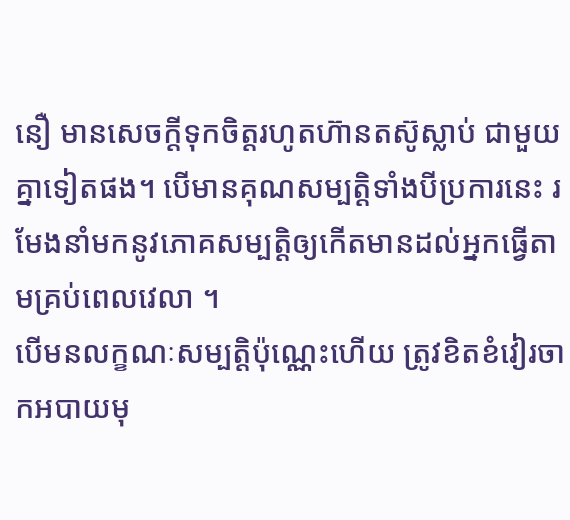នឿ មានសេចក្តីទុកចិត្តរហូតហ៊ានតស៊ូស្លាប់ ជាមួយគ្នាទៀតផង។ បើមានគុណសម្បត្តិទាំងបីប្រការនេះ រមែងនាំមកនូវភោគសម្បត្តិឲ្យកើតមានដល់អ្នកធ្វើតាមគ្រប់ពេលវេលា ។
បើមនលក្ខណៈសម្បត្តិប៉ុណ្ណេះហើយ ត្រូវខិតខំវៀរចាកអបាយមុ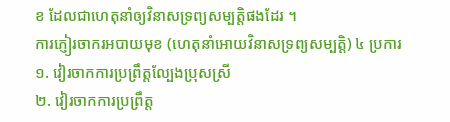ខ ដែលជាហេតុនាំឲ្យវិនាសទ្រព្យសម្បត្តិផងដែរ ។
ការភ្ញៀរចាករអបាយមុខ (ហេតុនាំអោយវិនាសទ្រព្យសម្បត្តិ) ៤ ប្រការ
១. វៀរចាកការប្រព្រឹត្តល្បែងប្រុសស្រី
២. វៀរចាកការប្រព្រឹត្ត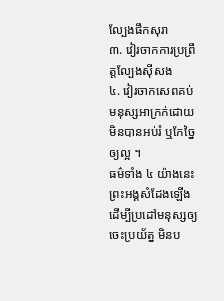ល្បែងផឹកសុរា
៣. វៀរចាកការប្រព្រឹត្តល្បែងស៊ីសង
៤. វៀរចាកសេពគប់មនុស្សអាក្រក់ដោយមិនបានអប់រំ ឬកែច្នៃឲ្យល្អ ។
ធម៌ទាំង ៤ យ៉ាងនេះ ព្រះអង្គសំដែងឡើងដើម្បីប្រដៅមនុស្សឲ្យចេះប្រយ័ត្ន មិនប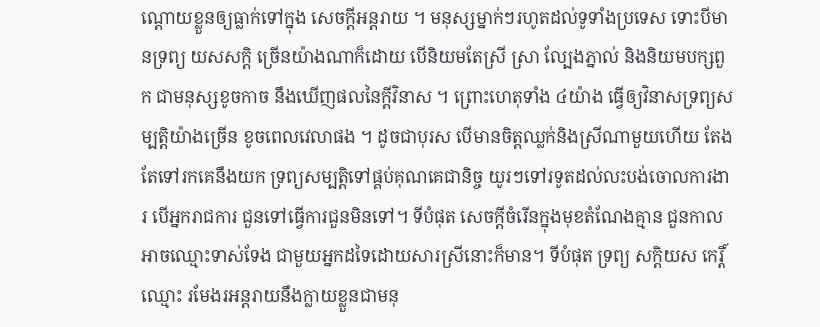ណ្តោយខ្លួនឲ្យធ្លាក់ទៅក្នុង សេចក្តីអន្តរាយ ។ មនុស្សម្នាក់ៗរហូតដល់ទូទាំងប្រទេស ទោះបីមានទ្រព្យ យសសក្តិ ច្រើនយ៉ាងណាក៏ដោយ បើនិយមតែស្រី ស្រា ល្បែងភ្នាល់ និងនិយមបក្សពួក ជាមនុស្សខូចកាច នឹងឃើញផលនៃក្តីវិនាស ។ ព្រោះហេតុទាំង ៤យ៉ាង ធ្វើឲ្យវិនាសទ្រព្យសម្បត្តិយ៉ាងច្រើន ខូចពេលវេលាផង ។ ដូចជាបុរស បើមានចិត្តឈ្លក់និងស្រីណាមួយហើយ តែងតែទៅរកគេនឹងយក ទ្រព្យសម្បត្តិទៅផ្គប់គុណគេជានិច្ច យូរៗទៅរទូតដល់លះបង់ចោលការងារ បើអ្នករាជការ ជួនទៅធ្វើការជួនមិនទៅ។ ទីបំផុត សេចក្តីចំរើនក្នុងមុខតំណែងគ្មាន ជួនកាលអាចឈ្មោះទាស់ទែង ជាមួយអ្នកដទៃដោយសារស្រីនោះក៏មាន។ ទីបំផុត ទ្រព្យ សក្តិយស កេរ្តិ៍ ឈ្មោះ រមែងរអន្តរាយនឹងក្លាយខ្លួនជាមនុ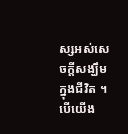ស្សអស់សេចក្តីសង្ឃឹមក្នុងជីវិត ។
បើយើង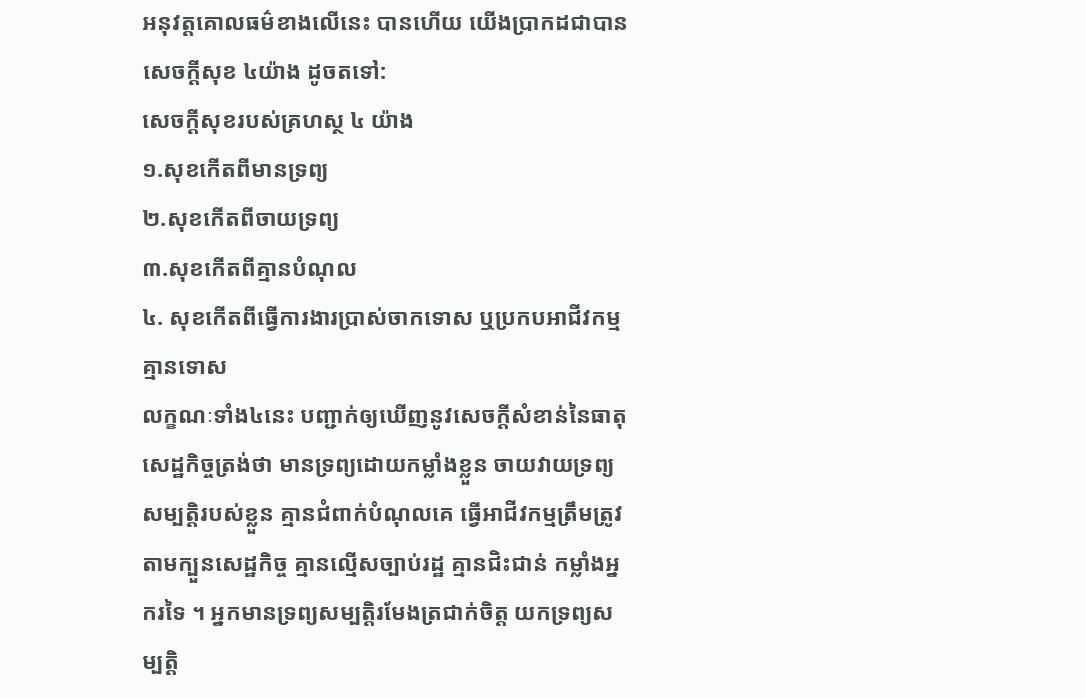អនុវត្តគោលធម៌ខាងលើនេះ បានហើយ យើងប្រាកដជាបានសេចក្តីសុខ ៤យ៉ាង ដូចតទៅ:
សេចក្តីសុខរបស់គ្រហស្ថ ៤ យ៉ាង
១.សុខកើតពីមានទ្រព្យ
២.សុខកើតពីចាយទ្រព្យ
៣.សុខកើតពីគ្មានបំណុល
៤. សុខកើតពីធ្វើការងារប្រាស់ចាកទោស ឬប្រកបអាជីវកម្មគ្មានទោស
លក្ខណៈទាំង៤នេះ បញ្ជាក់ឲ្យឃើញនូវសេចក្តីសំខាន់នៃធាតុសេដ្ឋកិច្ចត្រង់ថា មានទ្រព្យដោយកម្លាំងខ្លួន ចាយវាយទ្រព្យសម្បត្តិរបស់ខ្លួន គ្មានជំពាក់បំណុលគេ ធ្វើអាជីវកម្មត្រឹមត្រូវតាមក្បួនសេដ្ឋកិច្ច គ្មានល្មើសច្បាប់រដ្ឋ គ្មានជិះជាន់ កម្លាំងអ្នករទៃ ។ អ្នកមានទ្រព្យសម្បត្តិរមែងត្រជាក់ចិត្ត យកទ្រព្យសម្បត្តិ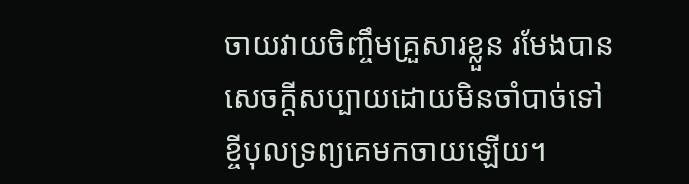ចាយវាយចិញ្ចឹមគ្រួសារខ្លួន រមែងបានសេចក្តីសប្បាយដោយមិនចាំបាច់ទៅខ្ចីបុលទ្រព្យគេមកចាយឡើយ។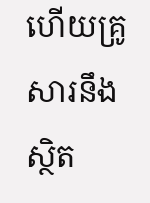ហើយគ្រូសារនឹងស្ថិត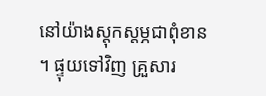នៅយ៉ាងស្តុកស្តម្ភជាពុំខាន ។ ផ្ទុយទៅវិញ គ្រួសារ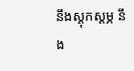នឹងស្ដុកស្ដម្ភ នឹង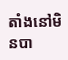តាំងនៅមិនបា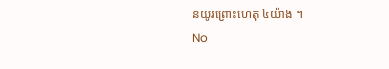នយូរព្រោះហេតុ ៤យ៉ាង ។
No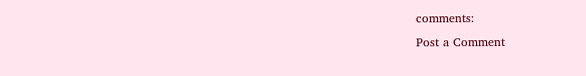comments:
Post a Comment